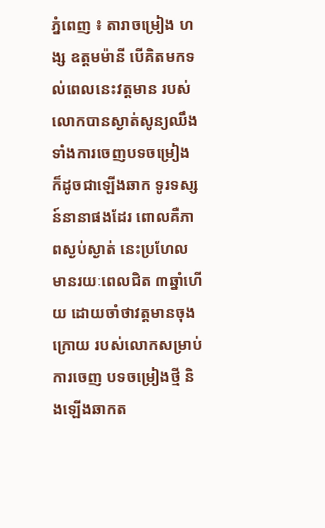ភ្នំពេញ ៖ តារាចម្រៀង ហង្ស ឧត្ដមម៉ានី បើគិតមកទល់ពេលនេះវត្តមាន របស់លោកបានស្ងាត់សូន្យឈឹង ទាំងការចេញបទចម្រៀង ក៏ដូចជាឡើងឆាក ទូរទស្សន៍នានាផងដែរ ពោលគឺភាពស្ងប់ស្ងាត់ នេះប្រហែល មានរយៈពេលជិត ៣ឆ្នាំហើយ ដោយចាំថាវត្តមានចុងក្រោយ របស់លោកសម្រាប់ការចេញ បទចម្រៀងថ្មី និងឡើងឆាកត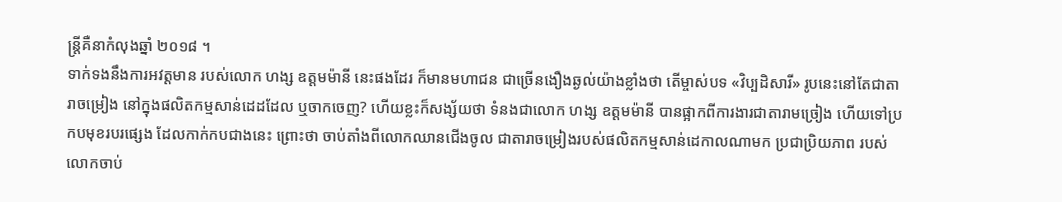ន្ត្រីគឺនាកំលុងឆ្នាំ ២០១៨ ។
ទាក់ទងនឹងការអវត្តមាន របស់លោក ហង្ស ឧត្ដមម៉ានី នេះផងដែរ ក៏មានមហាជន ជាច្រើនងឿងឆ្ងល់យ៉ាងខ្លាំងថា តើម្ចាស់បទ «វិប្បដិសារី» រូបនេះនៅតែជាតារាចម្រៀង នៅក្នុងផលិតកម្មសាន់ដេដដែល ឬចាកចេញ? ហើយខ្លះក៏សង្ស័យថា ទំនងជាលោក ហង្ស ឧត្ដមម៉ានី បានផ្អាកពីការងារជាតារាមច្រៀង ហើយទៅប្រកបមុខរបរផ្សេង ដែលកាក់កបជាងនេះ ព្រោះថា ចាប់តាំងពីលោកឈានជើងចូល ជាតារាចម្រៀងរបស់ផលិតកម្មសាន់ដេកាលណាមក ប្រជាប្រិយភាព របស់លោកចាប់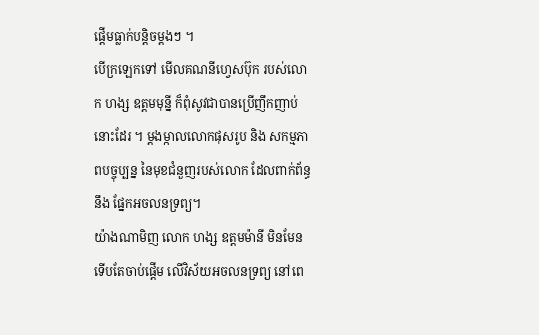ផ្ដើមធ្លាក់បន្តិចម្ដងៗ ។
បើក្រឡេកទៅ មើលគណនីហ្វេសប៊ុក របស់លោក ហង្ស ឧត្តមមុន្នី ក៏ពុំសូវជាបានប្រើញឹកញាប់នោះដែរ ។ ម្តងម្កាលលោកផុសរូប និង សកម្មភាពបច្ចុប្បន្ន នៃមុខជំនួញរបស់លោក ដែលពាក់ព័ន្ធនឹង ផ្នែកអចលនទ្រព្យ។
យ៉ាងណាមិញ លោក ហង្ស ឧត្តមម៉ានី មិនមែនទើបតែចាប់ផ្តើម លើវិស័យអចលនទ្រព្យ នៅពេ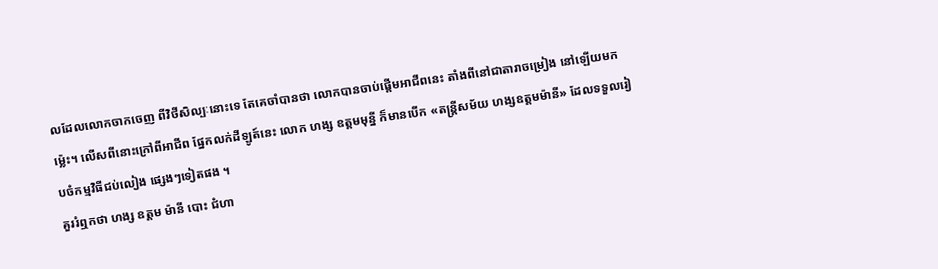លដែលលោកចាកចេញ ពីវិថីសិល្បៈនោះទេ តែគេចាំបានថា លោកបានចាប់ផ្តើមអាជីពនេះ តាំងពីនៅជាតារាចម្រៀង នៅឡើយមកម្ល៉េះ។ លើសពីនោះក្រៅពីអាជីព ផ្នែកលក់ដីឡូត៍នេះ លោក ហង្ស ឧត្តមមុន្នី ក៏មានបើក «តន្ត្រីសម័យ ហង្សឧត្ដមម៉ានី» ដែលទទួលរៀបចំកម្មវិធីជប់លៀង ផ្សេងៗទៀតផង ។
គួររំឮកថា ហង្ស ឧត្ដម ម៉ានី បោះ ជំហា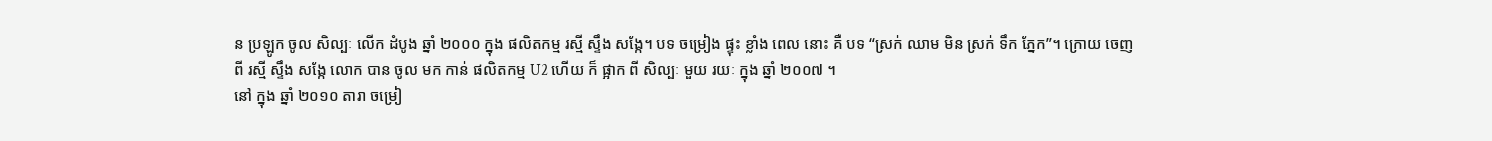ន ប្រឡូក ចូល សិល្បៈ លើក ដំបូង ឆ្នាំ ២០០០ ក្នុង ផលិតកម្ម រស្មី ស្ទឹង សង្កែ។ បទ ចម្រៀង ផ្ទុះ ខ្លាំង ពេល នោះ គឺ បទ “ស្រក់ ឈាម មិន ស្រក់ ទឹក ភ្នែក”។ ក្រោយ ចេញ ពី រស្មី ស្ទឹង សង្កែ លោក បាន ចូល មក កាន់ ផលិតកម្ម U2 ហើយ ក៏ ផ្អាក ពី សិល្បៈ មួយ រយៈ ក្នុង ឆ្នាំ ២០០៧ ។
នៅ ក្នុង ឆ្នាំ ២០១០ តារា ចម្រៀ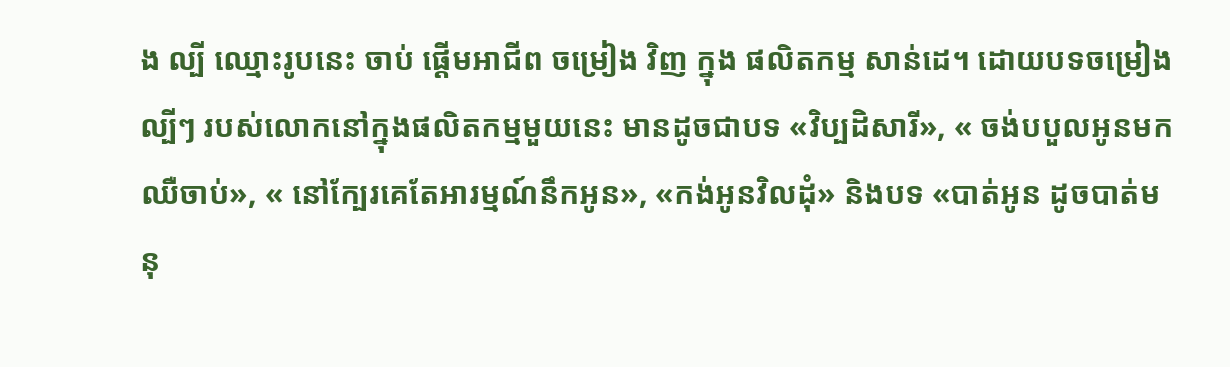ង ល្បី ឈ្មោះរូបនេះ ចាប់ ផ្ដើមអាជីព ចម្រៀង វិញ ក្នុង ផលិតកម្ម សាន់ដេ។ ដោយបទចម្រៀងល្បីៗ របស់លោកនៅក្នុងផលិតកម្មមួយនេះ មានដូចជាបទ «វិប្បដិសារី», « ចង់បបួលអូនមកឈឺចាប់», « នៅក្បែរគេតែអារម្មណ៍នឹកអូន», «កង់អូនវិលដុំ» និងបទ «បាត់អូន ដូចបាត់មនុ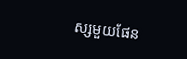ស្សមួយផែន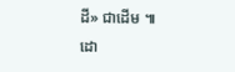ដី» ជាដើម ៕
ដោ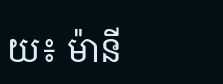យ៖ ម៉ានី